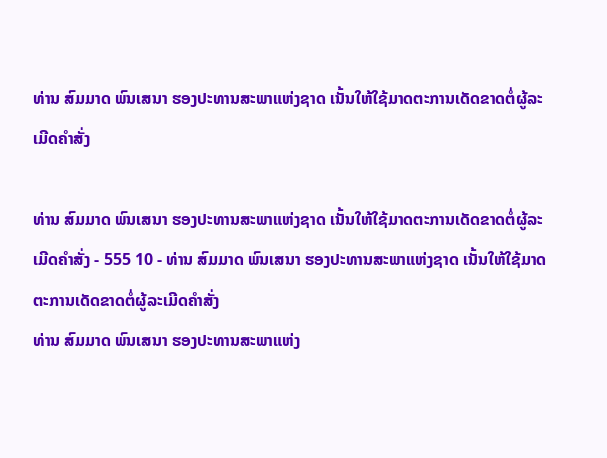ທ່ານ ສົມມາດ ພົນເສນາ ຮອງປະທານສະພາແຫ່ງຊາດ ເນັ້ນໃຫ້ໃຊ້ມາດຕະການເດັດຂາດຕໍ່ຜູ້ລະເມີດຄຳສັ່ງ

ທ່ານ ສົມມາດ ພົນເສນາ ຮອງປະທານສະພາແຫ່ງຊາດ ເນັ້ນໃຫ້ໃຊ້ມາດຕະການເດັດຂາດຕໍ່ຜູ້ລະເມີດຄຳສັ່ງ - 555 10 - ທ່ານ ສົມມາດ ພົນເສນາ ຮອງປະທານສະພາແຫ່ງຊາດ ເນັ້ນໃຫ້ໃຊ້ມາດຕະການເດັດຂາດຕໍ່ຜູ້ລະເມີດຄຳສັ່ງ
ທ່ານ ສົມມາດ ພົນເສນາ ຮອງປະທານສະພາແຫ່ງ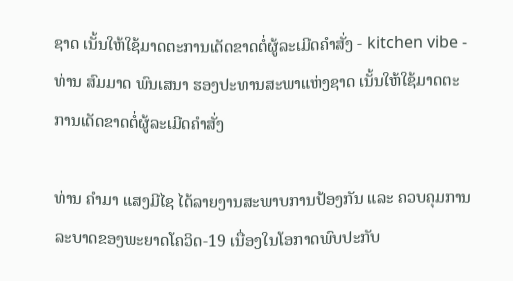ຊາດ ເນັ້ນໃຫ້ໃຊ້ມາດຕະການເດັດຂາດຕໍ່ຜູ້ລະເມີດຄຳສັ່ງ - kitchen vibe - ທ່ານ ສົມມາດ ພົນເສນາ ຮອງປະທານສະພາແຫ່ງຊາດ ເນັ້ນໃຫ້ໃຊ້ມາດຕະການເດັດຂາດຕໍ່ຜູ້ລະເມີດຄຳສັ່ງ

ທ່ານ ຄຳມາ ແສງມີໄຊ ໄດ້ລາຍງານສະພາບການປ້ອງກັນ ແລະ ຄວບຄຸມການລະບາດຂອງພະຍາດໂຄວິດ-19 ເນື່ອງໃນໂອກາດພົບປະກັບ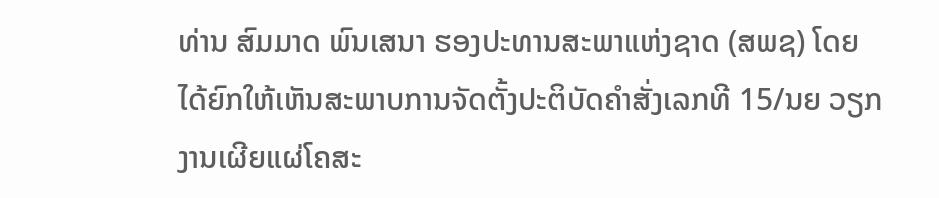ທ່ານ ສົມມາດ ພົນເສນາ ຮອງປະທານສະພາແຫ່ງຊາດ (ສພຊ) ໂດຍໄດ້ຍົກໃຫ້ເຫັນສະພາບການຈັດຕັ້ງປະຕິບັດຄຳສັ່ງເລກທີ 15/ນຍ ວຽກງານເຜີຍແຜ່ໂຄສະ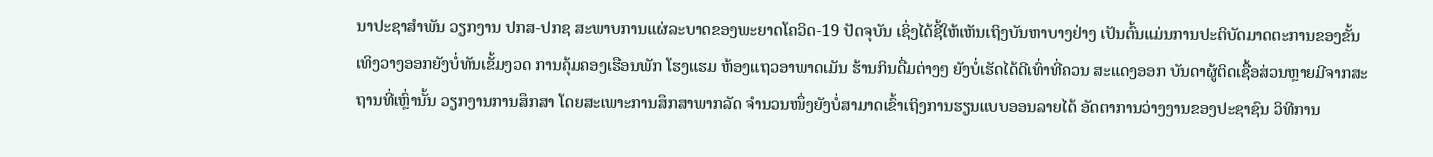ນາປະຊາສຳພັນ ວຽກງານ ປກສ-ປກຊ ສະພາບການແຜ່ລະບາດຂອງພະຍາດໂຄວິດ-19 ປັດຈຸບັນ ເຊິ່ງໄດ້ຊີ້ໃຫ້ເຫັນເຖິງບັນຫາບາງຢ່າງ ເປັນຕົ້ນແມ່ນການປະຕິບັດມາດຕະການຂອງຂັ້ນເທິງວາງອອກຍັງບໍ່ທັນເຂັ້ມງວດ ການຄຸ້ມຄອງເຮືອນພັກ ໂຮງແຮມ ຫ້ອງແຖວອາພາດເມັນ ຮ້ານກິນດື່ມຕ່າງໆ ຍັງບໍ່ເຮັດໄດ້ດີເທົ່າທີ່ຄວນ ສະແດງອອກ ບັນດາຜູ້ຕິດເຊື້ອສ່ວນຫຼາຍມີຈາກສະຖານທີ່ເຫຼົ່ານັ້ນ ວຽກງານການສຶກສາ ໂດຍສະເພາະການສຶກສາພາກລັດ ຈຳນວນໜຶ່ງຍັງບໍ່ສາມາດເຂົ້າເຖິງການຮຽນແບບອອນລາຍໄດ້ ອັດຕາການວ່າງງານຂອງປະຊາຊົນ ວິທີການ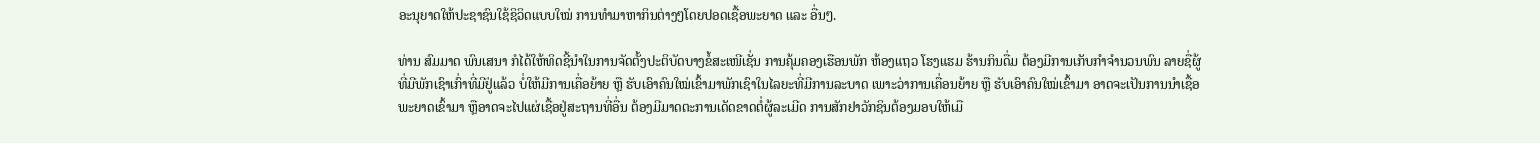ອະນຸຍາດໃຫ້ປະຊາຊົນໃຊ້ຊິວິດແບບໃໝ່ ການທຳມາຫາກິນຕ່າງໆໂດຍປອດເຊື້ອພະຍາດ ແລະ ອື່ນໆ.

ທ່ານ ສົມມາດ ພົນເສນາ ກໍໄດ້ໃຫ້ທິດຊີ້ນຳໃນການຈັດຕັ້ງປະຕິບັດບາງຂໍ້ສະເໜີເຊັ່ນ ການຄຸ້ມຄອງເຮືອນພັກ ຫ້ອງແຖວ ໂຮງແຮມ ຮ້ານກິນດື່ມ ຕ້ອງມີການເກັບກຳຈຳນວນພົນ ລາຍຊື່ຜູ້ທີ່ມີພັກເຊົາເກົ່າທີ່ມີຢູ່ແລ້ວ ບໍ່ໃຫ້ມີການເຄື່ອຍ້າຍ ຫຼື ຮັບເອົາຄົນໃໝ່ເຂົ້າມາພັກເຊົາໃນໄລຍະທີ່ມີການລະບາດ ເພາະວ່າການເຄື່ອນຍ້າຍ ຫຼື ຮັບເອົາຄົນໃໝ່ເຂົ້າມາ ອາດຈະເປັນການນໍາເຊື້ອພະຍາດເຂົ້າມາ ຫຼືອາດຈະໄປແຜ່ເຊື້ອຢູ່ສະຖານທີ່ອື່ນ ຕ້ອງມີມາດຕະການເດັດຂາດຕໍ່ຜູ້ລະເມີດ ການສັກຢາວັກຊິນຕ້ອງມອບໃຫ້ເມື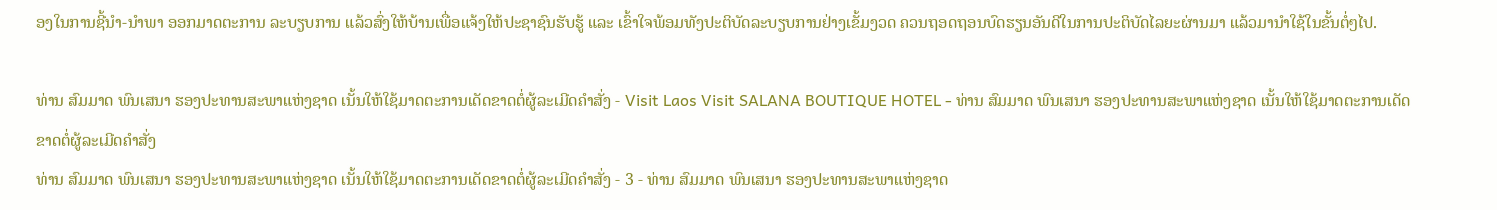ອງໃນການຊີ້ນຳ-ນຳພາ ອອກມາດຕະການ ລະບຽບການ ແລ້ວສົ່ງໃຫ້ບ້ານເພື່ອແຈ້ງໃຫ້ປະຊາຊົນຮັບຮູ້ ແລະ ເຂົ້າໃຈພ້ອມທັງປະຕິບັດລະບຽບການຢ່າງເຂັ້ມງວດ ຄວນຖອດຖອນບົດຮຽນອັນດີໃນການປະຕິບັດໄລຍະຜ່ານມາ ແລ້ວມານຳໃຊ້ໃນຂັ້ນຕໍ່ໆໄປ.

ທ່ານ ສົມມາດ ພົນເສນາ ຮອງປະທານສະພາແຫ່ງຊາດ ເນັ້ນໃຫ້ໃຊ້ມາດຕະການເດັດຂາດຕໍ່ຜູ້ລະເມີດຄຳສັ່ງ - Visit Laos Visit SALANA BOUTIQUE HOTEL - ທ່ານ ສົມມາດ ພົນເສນາ ຮອງປະທານສະພາແຫ່ງຊາດ ເນັ້ນໃຫ້ໃຊ້ມາດຕະການເດັດຂາດຕໍ່ຜູ້ລະເມີດຄຳສັ່ງ
ທ່ານ ສົມມາດ ພົນເສນາ ຮອງປະທານສະພາແຫ່ງຊາດ ເນັ້ນໃຫ້ໃຊ້ມາດຕະການເດັດຂາດຕໍ່ຜູ້ລະເມີດຄຳສັ່ງ - 3 - ທ່ານ ສົມມາດ ພົນເສນາ ຮອງປະທານສະພາແຫ່ງຊາດ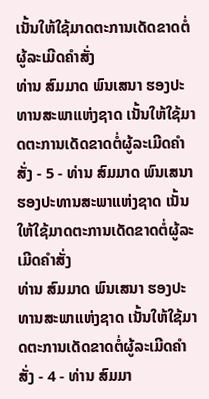ເນັ້ນໃຫ້ໃຊ້ມາດຕະການເດັດຂາດຕໍ່ຜູ້ລະເມີດຄຳສັ່ງ
ທ່ານ ສົມມາດ ພົນເສນາ ຮອງປະທານສະພາແຫ່ງຊາດ ເນັ້ນໃຫ້ໃຊ້ມາດຕະການເດັດຂາດຕໍ່ຜູ້ລະເມີດຄຳສັ່ງ - 5 - ທ່ານ ສົມມາດ ພົນເສນາ ຮອງປະທານສະພາແຫ່ງຊາດ ເນັ້ນໃຫ້ໃຊ້ມາດຕະການເດັດຂາດຕໍ່ຜູ້ລະເມີດຄຳສັ່ງ
ທ່ານ ສົມມາດ ພົນເສນາ ຮອງປະທານສະພາແຫ່ງຊາດ ເນັ້ນໃຫ້ໃຊ້ມາດຕະການເດັດຂາດຕໍ່ຜູ້ລະເມີດຄຳສັ່ງ - 4 - ທ່ານ ສົມມາ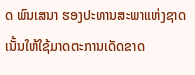ດ ພົນເສນາ ຮອງປະທານສະພາແຫ່ງຊາດ ເນັ້ນໃຫ້ໃຊ້ມາດຕະການເດັດຂາດ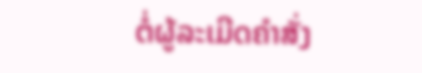ຕໍ່ຜູ້ລະເມີດຄຳສັ່ງ